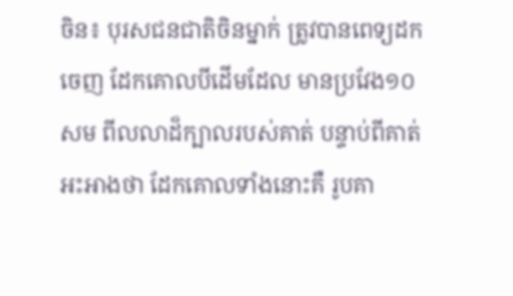ចិន៖ បុរសជនជាតិចិនម្នាក់ ត្រូវបានពេទ្យដកចេញ ដែកគោលបីដើមដែល មានប្រវែង១០សម ពីលលាដ៏ក្បាលរបស់គាត់ បន្ទាប់ពីគាត់អះអាងថា ដែកគោលទាំងនោះគឺ រូបគា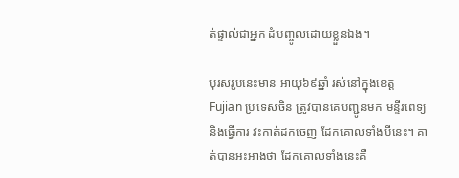ត់ផ្ទាល់ជាអ្នក ដំបញ្ចូលដោយខ្លួនឯង។

បុរសរូបនេះមាន អាយុ៦៩ឆ្នាំ រស់នៅក្នុងខេត្ត Fujian ប្រទេសចិន ត្រូវបានគេបញ្ជូនមក មន្ទីរពេទ្យនិងធ្វើការ វះកាត់ដកចេញ ដែកគោលទាំងបីនេះ។ គាត់បានអះអាងថា ដែកគោលទាំងនេះគឺ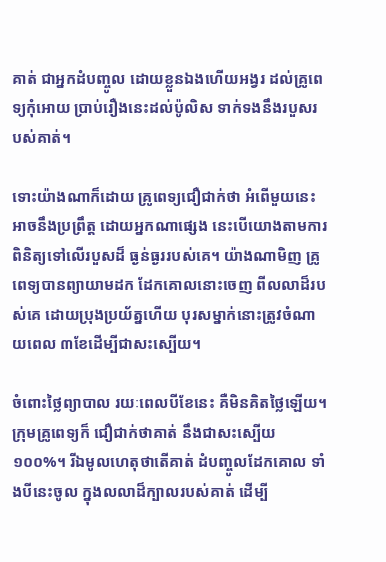គាត់ ជាអ្នកដំបញ្ចូល ដោយខ្លួនឯងហើយអង្វរ ដល់គ្រូពេទ្យកុំអោយ ប្រាប់រឿងនេះដល់ប៉ូលិស ទាក់ទងនឹងរបួសរបស់គាត់។

ទោះយ៉ាងណាក៏ដោយ គ្រូពេទ្យជឿជាក់ថា អំពើមួយនេះអាចនឹងប្រព្រឹត្ត ដោយអ្នកណាផ្សេង នេះបើយោងតាមការ ពិនិត្យទៅលើរបួសដ៏ ធ្ងន់ធ្ងររបស់គេ។ យ៉ាងណាមិញ គ្រូពេទ្យបានព្យាយាមដក ដែកគោលនោះចេញ ពីលលាដ៏របស់គេ ដោយប្រុងប្រយ័ត្នហើយ បុរសម្នាក់នោះត្រូវចំណាយពេល ៣ខែដើម្បីជាសះស្បើយ។

ចំពោះថ្លៃព្យាបាល រយៈពេលបីខែនេះ គឺមិនគិតថ្លៃឡើយ។ ក្រុមគ្រូពេទ្យក៏ ជឿជាក់ថាគាត់ នឹងជាសះស្បើយ ១០០%។ រីឯមូលហេតុថាតើគាត់ ដំបញ្ចូលដែកគោល ទាំងបីនេះចូល ក្នុងលលាដ៏ក្បាលរបស់គាត់ ដើម្បី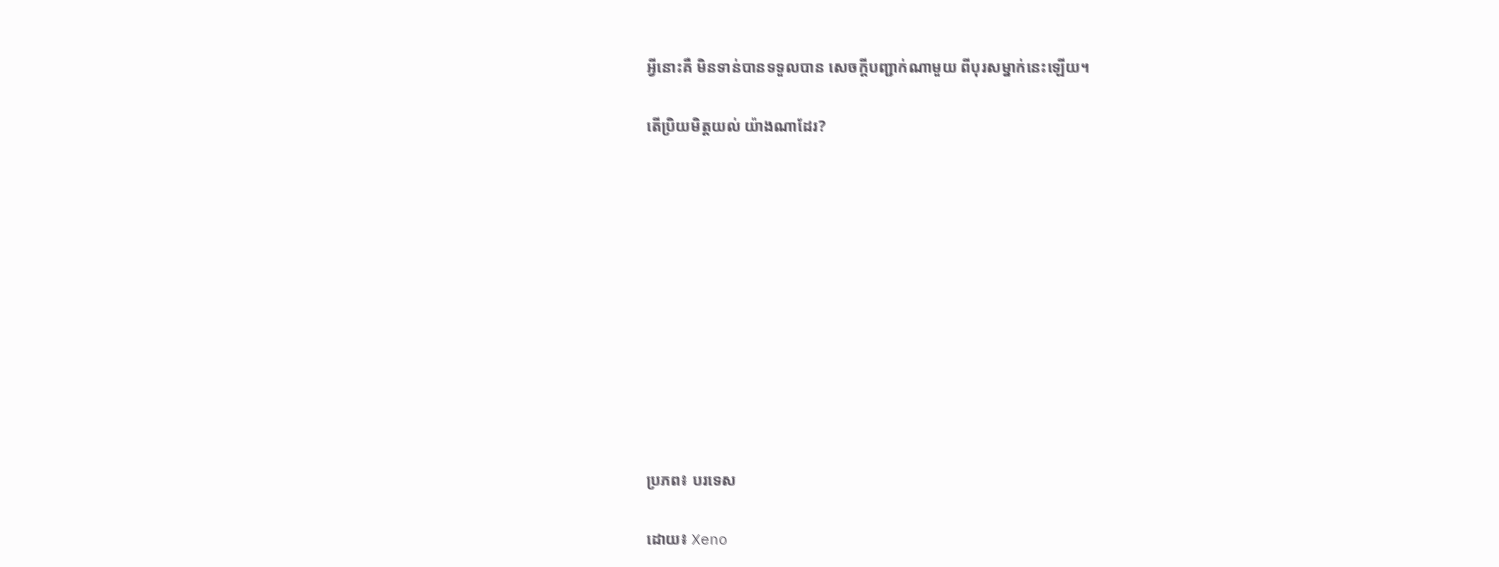អ្វីនោះគឺ មិនទាន់បានទទួលបាន សេចក្តីបញ្ជាក់ណាមួយ ពីបុរសម្នាក់នេះឡើយ។

តើប្រិយមិត្តយល់ យ៉ាងណាដែរ?











ប្រភព៖ បរទេស

ដោយ៖ Xeno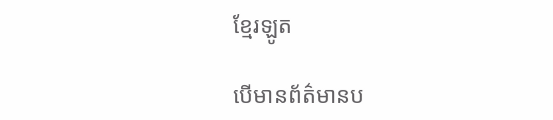ខ្មែរឡូត

បើមានព័ត៌មានប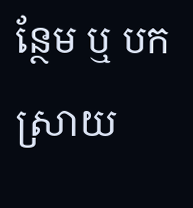ន្ថែម ឬ បកស្រាយ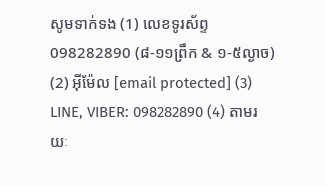សូមទាក់ទង (1) លេខទូរស័ព្ទ 098282890 (៨-១១ព្រឹក & ១-៥ល្ងាច) (2) អ៊ីម៉ែល [email protected] (3) LINE, VIBER: 098282890 (4) តាមរយៈ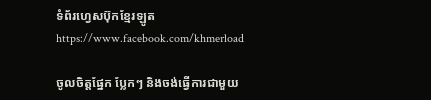ទំព័រហ្វេសប៊ុកខ្មែរឡូត https://www.facebook.com/khmerload

ចូលចិត្តផ្នែក ប្លែកៗ និងចង់ធ្វើការជាមួយ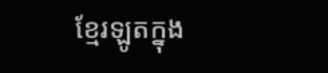ខ្មែរឡូតក្នុង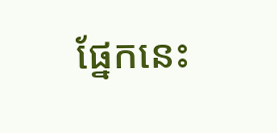ផ្នែកនេះ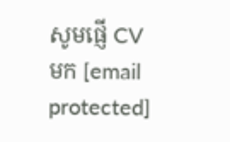សូមផ្ញើ CV មក [email protected]